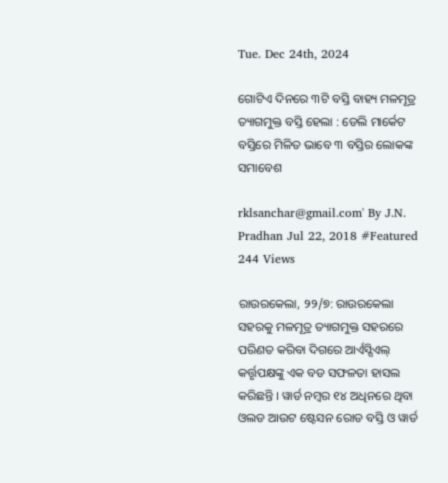Tue. Dec 24th, 2024

ଗୋଟିଏ ଦିନରେ ୩ଟି ବସ୍ତି ବାହ୍ୟ ମଳମୂତ୍ର ତ୍ୟାଗମୁକ୍ତ ବସ୍ତି ହେଲା : ଡେଲି ମାର୍କେଟ ବସ୍ତିରେ ମିଳିତ ଭାବେ ୩ ବସ୍ତିର ଲୋକଙ୍କ ସମାବେଶ

rklsanchar@gmail.com' By J.N. Pradhan Jul 22, 2018 #Featured
244 Views

ରାଉରକେଲା, ୨୨/୭: ରାଉରକେଲା ସହରକୁ ମଳମୂତ୍ର ତ୍ୟାଗମୁକ୍ତ ସହରରେ ପରିଣତ କରିବା ଦିଗରେ ଆର୍ଏସ୍ସିଏଲ୍ କର୍ତ୍ତୃପକ୍ଷଙ୍କୁ ଏକ ବଡ ସଫଳତା ହାସଲ କରିଛନ୍ତି । ୱାର୍ଡ ନମ୍ବର ୧୪ ଅଧିନରେ ଥିବା ଓଲଡ ଆଉଟ ଷ୍ଟେସନ ରୋଡ ବସ୍ତି ଓ ୱାର୍ଡ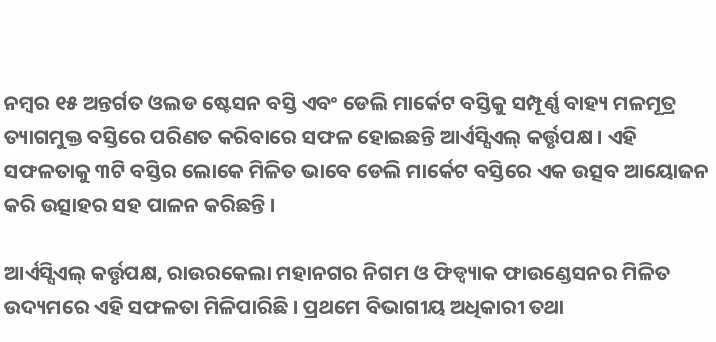ନମ୍ବର ୧୫ ଅନ୍ତର୍ଗତ ଓଲଡ ଷ୍ଟେସନ ବସ୍ତି ଏବଂ ଡେଲି ମାର୍କେଟ ବସ୍ତିକୁ ସମ୍ପୂର୍ଣ୍ଣ ବାହ୍ୟ ମଳମୂତ୍ର ତ୍ୟାଗମୁକ୍ତ ବସ୍ତିରେ ପରିଣତ କରିବାରେ ସଫଳ ହୋଇଛନ୍ତି ଆର୍ଏସ୍ସିଏଲ୍ କର୍ତ୍ତୃପକ୍ଷ । ଏହି ସଫଳତାକୁ ୩ଟି ବସ୍ତିର ଲୋକେ ମିଳିତ ଭାବେ ଡେଲି ମାର୍କେଟ ବସ୍ତିରେ ଏକ ଉତ୍ସବ ଆୟୋଜନ କରି ଉତ୍ସାହର ସହ ପାଳନ କରିଛନ୍ତି ।

ଆର୍ଏସ୍ସିଏଲ୍ କର୍ତ୍ତୃପକ୍ଷ, ରାଉରକେଲା ମହାନଗର ନିଗମ ଓ ଫିଡ୍ବ୍ୟାକ ଫାଉଣ୍ଡେସନର ମିଳିତ ଉଦ୍ୟମରେ ଏହି ସଫଳତା ମିଳିପାରିଛି । ପ୍ରଥମେ ବିଭାଗୀୟ ଅଧିକାରୀ ତଥା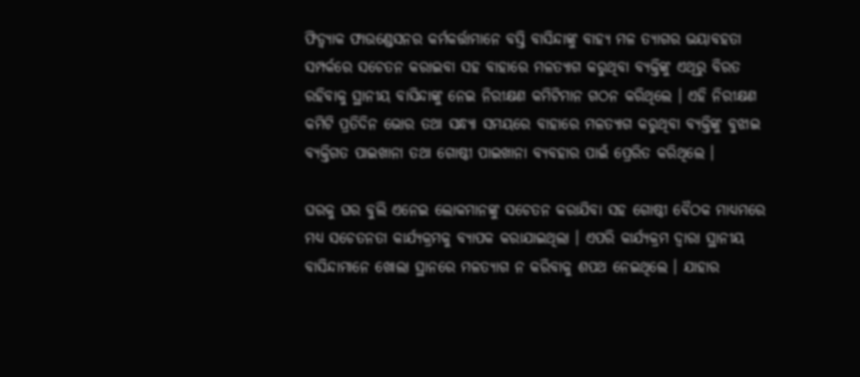ଫିଡ୍ବ୍ୟାକ ଫାଉଣ୍ଡେସନର କର୍ମକର୍ତ୍ତାମାନେ ବସ୍ତି ବାସିନ୍ଦାଙ୍କୁ ବାହ୍ୟ ମଳ ତ୍ୟାଗର ଭୟାବହତା ସମ୍ପର୍କରେ ସଚେତନ କରାଇବା ସହ ବାହାରେ ମଳତ୍ୟାଗ କରୁଥିବା ବ୍ୟକ୍ତିଙ୍କୁ ଏଥିରୁ ବିରତ ରହିବାକୁ ସ୍ଥାନୀୟ ବାସିନ୍ଦାଙ୍କୁ ନେଇ ନିରୀକ୍ଷଣ କମିଟିମାନ ଗଠନ କରିଥିଲେ । ଏହି ନିରୀକ୍ଷଣ କମିଟି ପ୍ରତିଦିନ ଭୋର ତଥା ସନ୍ଧ୍ୟା ସମୟରେ ବାହାରେ ମଳତ୍ୟାଗ କରୁଥିବା ବ୍ୟକ୍ତିଙ୍କୁ ବୁଝାଇ ବ୍ୟକ୍ତିଗତ ପାଇଖାନା ତଥା ଗୋଷ୍ଠୀ ପାଇଖାନା ବ୍ୟବହାର ପାଇଁ ପ୍ରେରିତ କରିଥିଲେ ।

ଘରକୁ ଘର ବୁଲି ଏନେଇ ଲୋକମାନଙ୍କୁ ସଚେତନ କରାଯିବା ସହ ଗୋଷ୍ଠୀ ବୈଠକ ମାଧ୍ୟମରେ ମଧ୍ୟ ସଚେତନତା କାର୍ଯ୍ୟକ୍ରମକୁ ବ୍ୟାପକ କରାଯାଇଥିଲା । ଏପରି କାର୍ଯ୍ୟକ୍ରମ ଦ୍ୱାରା ସ୍ଥାନୀୟ ବାସିନ୍ଦାମାନେ ଖୋଲା ସ୍ଥାନରେ ମଳତ୍ୟାଗ ନ କରିବାକୁ ଶପଥ ନେଇଥିଲେ । ଯାହାର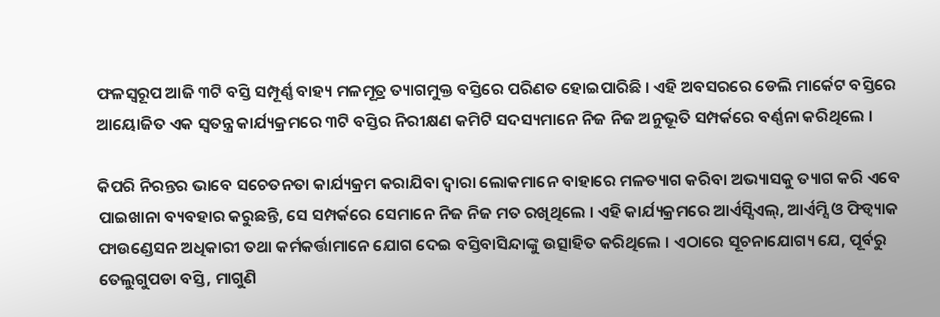ଫଳସ୍ୱରୂପ ଆଜି ୩ଟି ବସ୍ତି ସମ୍ପୂର୍ଣ୍ଣ ବାହ୍ୟ ମଳମୂତ୍ର ତ୍ୟାଗମୁକ୍ତ ବସ୍ତିରେ ପରିଣତ ହୋଇପାରିଛି । ଏହି ଅବସରରେ ଡେଲି ମାର୍କେଟ ବସ୍ତିରେ ଆୟୋଜିତ ଏକ ସ୍ୱତନ୍ତ୍ର କାର୍ଯ୍ୟକ୍ରମରେ ୩ଟି ବସ୍ତିର ନିରୀକ୍ଷଣ କମିଟି ସଦସ୍ୟମାନେ ନିଜ ନିଜ ଅନୁଭୂତି ସମ୍ପର୍କରେ ବର୍ଣ୍ଣନା କରିଥିଲେ ।

କିପରି ନିରନ୍ତର ଭାବେ ସଚେତନତା କାର୍ଯ୍ୟକ୍ରମ କରାଯିବା ଦ୍ୱାରା ଲୋକମାନେ ବାହାରେ ମଳତ୍ୟାଗ କରିବା ଅଭ୍ୟାସକୁ ତ୍ୟାଗ କରି ଏବେ ପାଇଖାନା ବ୍ୟବହାର କରୁଛନ୍ତି, ସେ ସମ୍ପର୍କରେ ସେମାନେ ନିଜ ନିଜ ମତ ରଖିଥିଲେ । ଏହି କାର୍ଯ୍ୟକ୍ରମରେ ଆର୍ଏସ୍ସିଏଲ୍, ଆର୍ଏମ୍ସି ଓ ଫିଡ୍ବ୍ୟାକ ଫାଉଣ୍ଡେସନ ଅଧିକାରୀ ତଥା କର୍ମକର୍ତ୍ତାମାନେ ଯୋଗ ଦେଇ ବସ୍ତିବାସିନ୍ଦାଙ୍କୁ ଉତ୍ସାହିତ କରିଥିଲେ । ଏଠାରେ ସୂଚନାଯୋଗ୍ୟ ଯେ, ପୂର୍ବରୁ ତେଲୁଗୁପଡା ବସ୍ତି, ମାଗୁଣି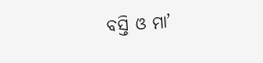ବସ୍ତି ଓ ମା’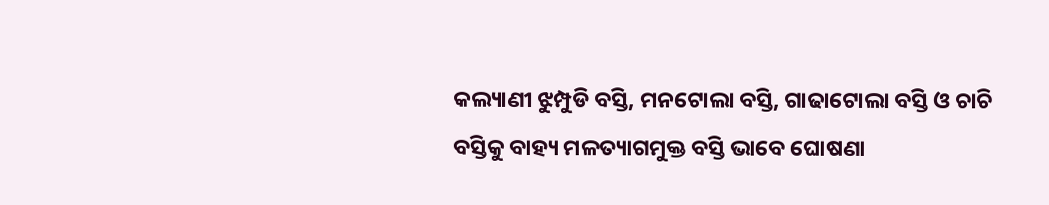କଲ୍ୟାଣୀ ଝୁମ୍ପୁଡି ବସ୍ତି, ମନଟୋଲା ବସ୍ତି, ଗାଢାଟୋଲା ବସ୍ତି ଓ ଚାଚି ବସ୍ତିକୁ ବାହ୍ୟ ମଳତ୍ୟାଗମୁକ୍ତ ବସ୍ତି ଭାବେ ଘୋଷଣା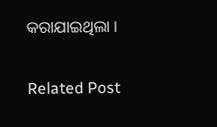କରାଯାଇଥିଲା ।

Related Post